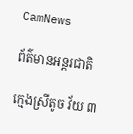CamNews

ព័ត៌មានអន្តរជាតិ

ក្មេងស្រីតូច វ័យ ៣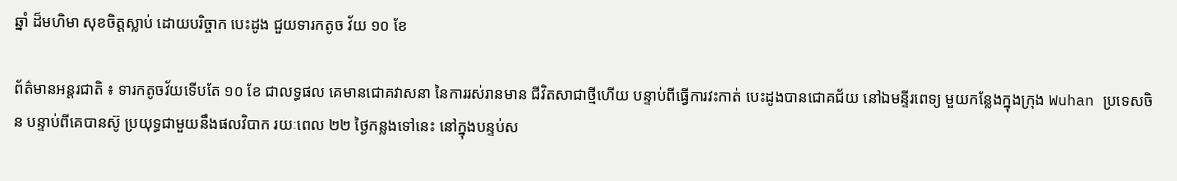ឆ្នាំ ដ៏មហិមា សុខចិត្តស្លាប់ ដោយបរិច្ចាក បេះដូង ជួយទារកតូច វ័យ ១០ ខែ

ព័ត៌មានអន្តរជាតិ ៖ ទារកតូចវ័យទើបតែ ១០ ខែ ជាលទ្ធផល គេមានជោគវាសនា នៃការរស់រានមាន ជីវិតសាជាថ្មីហើយ បន្ទាប់ពីធ្វើការវះកាត់ បេះដូងបានជោគជ័យ នៅឯមន្ទីរពេទ្យ មួយកន្លែងក្នុងក្រុង Wuhan ប្រទេសចិន បន្ទាប់ពីគេបានស៊ូ ប្រយុទ្ធជាមួយនឹងផលវិបាក រយៈពេល ២២ ថ្ងៃកន្លងទៅនេះ នៅក្នុងបន្ទប់ស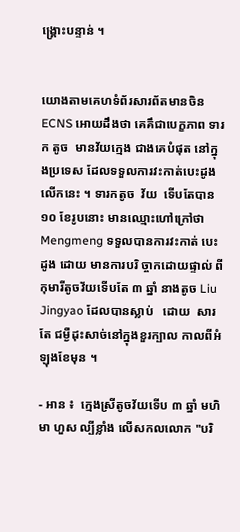ង្គ្រោះបន្ទាន់ ។


យោងតាមគេហទំព័រសារព័តមានចិន ECNS អោយដឹងថា គេគឹជាបេក្ខភាព ទារក តូច  មានវ័យក្មេង ជាងគេបំផុត នៅក្នុងប្រទេស ដែលទទួលការវះកាត់បេះដូង លើកនេះ ។ ទារកតូច  វ័យ  ទើបតែបាន ១០ ខែរូបនោះ មានឈ្មោះហៅក្រៅថា Mengmeng ទទួលបានការវះកាត់ បេះដូង ដោយ មានការបរិ ច្ចាកដោយផ្ទាល់ ពីកុមារីតូចវ័យទើបតែ ៣ ឆ្នាំ នាងតូច Liu Jingyao ដែលបានស្លាប់   ដោយ  សារតែ ជម្ងឺដុះសាច់នៅក្នុងខួរក្បាល កាលពីអំឡុងខែមុន ។

- អាន ៖  ក្មេងស្រីតូចវ័យទើប ៣ ឆ្នាំ មហិមា ហួស ល្បីខ្លាំង លើសកលលោក "បរិ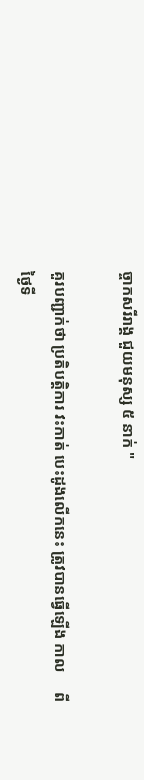ច្ចាកសរីរាង្គ ជួយមនុស្ស ៥ នាក់ "

គួរបញ្ជាក់ថា ប្រតិបត្តិការ វះកាត់ បេះដូងលើកនេះ ត្រូវបានធ្វើឡើង កាល     ពីថ្ងៃទី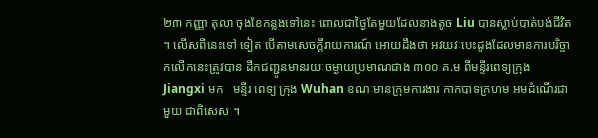២៣ កញ្ញា តុលា ចុងខែកន្លងទៅនេះ ពោលជាថ្ងៃតែមួយដែលនាងតូច Liu បានស្លាប់បាត់បង់ជីវិត ។ លើសពីនេះទៅ ទៀត បើតាមសេចក្តីរាយការណ៍ អោយដឹងថា អវយវៈបេះដូងដែលមានការបរិច្ចាកលើកនេះត្រូវបាន ដឹកជញ្ជូនមានរយៈចម្ងាយប្រមាណជាង ៣០០ គ.ម ពីមន្ទីរពេទ្យក្រុង Jiangxi មក   មន្ទីរ ពេទ្យ ក្រុង Wuhan ខណៈមានក្រុមការងារ កាកបាទក្រហម អមដំណើរជាមួយ ជាពិសេស ។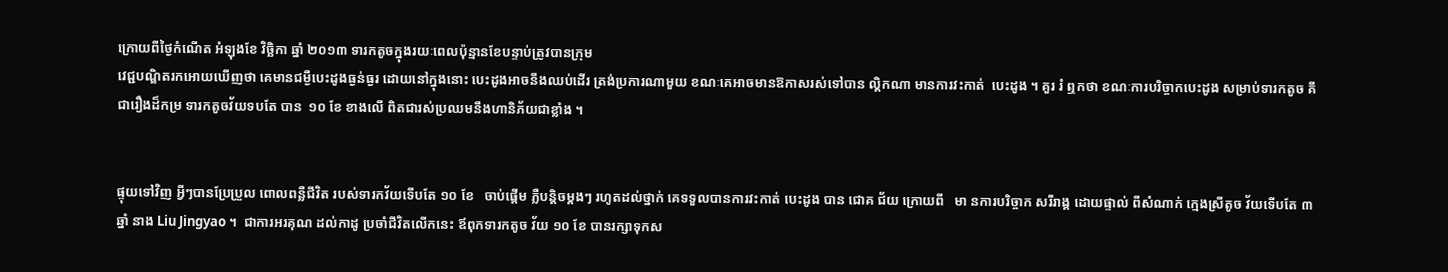ក្រោយពីថ្ងៃកំណើត អំឡុងខែ វិច្ឆិកា ឆ្នាំ ២០១៣ ទារកតូចក្នុងរយៈពេលប៉ុន្មានខែបន្ទាប់ត្រូវបានក្រុម
វេជ្ជបណ្ឌិតរកអោយឃើញថា គេមានជម្ងឺបេះដូងធ្ងន់ធ្ងរ ដោយនៅក្នុងនោះ បេះដូងអាចនឹងឈប់ដើរ ត្រង់ប្រការណាមួយ ខណៈគេអាចមានឱកាសរស់ទៅបាន ល្គិកណា មានការវះកាត់  បេះដូង ។ គួរ រំ ឮកថា ខណៈការបរិច្ចាកបេះដូង សម្រាប់ទារកតូច គឹជារឿងដ៏កម្រ ទារកតូចវ័យទបតែ បាន  ១០ ខែ ខាងលើ ពិតជារស់ប្រឈមនឹងហានិភ័យជាខ្លាំង ។


ផ្ទុយទៅវិញ អ្វីៗបានប្រែប្រួល ពោលពន្លឺជីវិត របស់ទារកវ័យទើបតែ ១០ ខែ   ចាប់ផ្តើម ភ្លឺបន្តិចម្តងៗ រហូតដល់ថ្នាក់ គេទទួលបានការវះកាត់ បេះដូង បាន ជោគ ជ័យ ក្រោយពី   មា នការបរិច្ចាក សរីរាង្គ ដោយផ្ទាល់ ពីសំណាក់ ក្មេងស្រីតូច វ័យទើបតែ ៣ ឆ្នាំ នាង Liu Jingyao ។  ជាការអរគុណ ដល់កាដូ ប្រចាំជីវិតលើកនេះ ឪពុកទារកតូច វ័យ ១០ ខែ បានរក្សាទុកស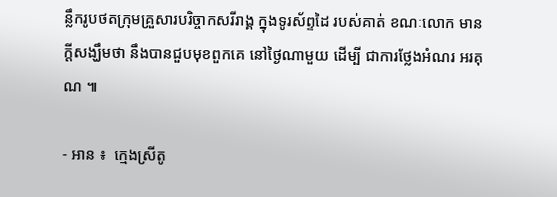ន្លឹករូបថតក្រុមគ្រួសារបរិច្ចាកសរីរាង្គ ក្នុងទូរស័ព្ទដៃ របស់គាត់ ខណៈលោក មានក្តីសង្ឃឹមថា នឹងបានជួបមុខពួកគេ នៅថ្ងៃណាមួយ ដើម្បី ជាការថ្លែងអំណរ អរគុណ ៕

- អាន ៖  ក្មេងស្រីតូ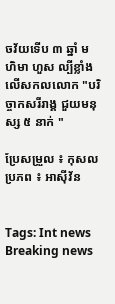ចវ័យទើប ៣ ឆ្នាំ មហិមា ហួស ល្បីខ្លាំង លើសកលលោក "បរិច្ចាកសរីរាង្គ ជួយមនុស្ស ៥ នាក់ "

ប្រែសម្រួល ៖ កុសល
ប្រភព ៖ អាស៊ីវ័ន


Tags: Int news Breaking news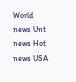World news Unt news Hot news USA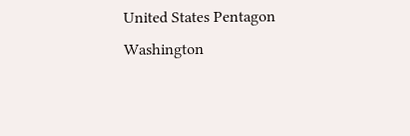United States Pentagon Washington